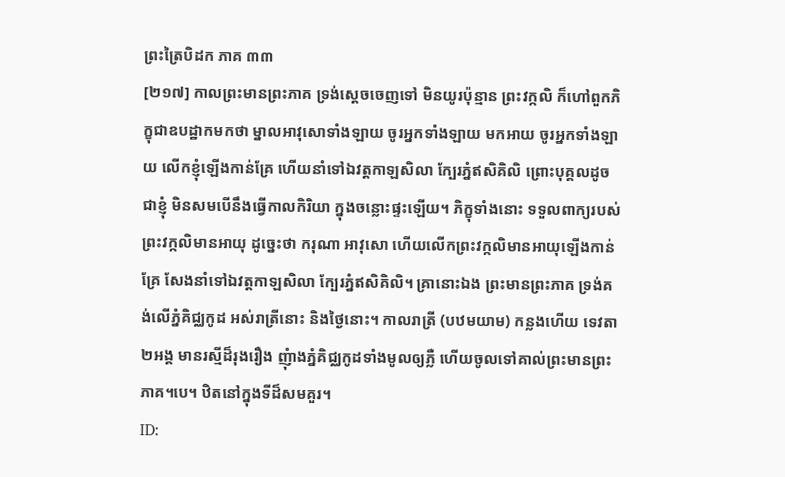ព្រះត្រៃបិដក ភាគ ៣៣
[២១៧] កាលព្រះមានព្រះភាគ ទ្រង់ស្តេចចេញទៅ មិនយូរប៉ុន្មាន ព្រះវក្កលិ ក៏ហៅពួកភិក្ខុជាឧបដ្ឋាកមកថា ម្នាលអាវុសោទាំងឡាយ ចូរអ្នកទាំងឡាយ មកអាយ ចូរអ្នកទាំងឡាយ លើកខ្ញុំឡើងកាន់គ្រែ ហើយនាំទៅឯវត្តកាឡសិលា ក្បែរភ្នំឥសិគិលិ ព្រោះបុគ្គលដូចជាខ្ញុំ មិនសមបើនឹងធ្វើកាលកិរិយា ក្នុងចន្លោះផ្ទះឡើយ។ ភិក្ខុទាំងនោះ ទទួលពាក្យរបស់ព្រះវក្កលិមានអាយុ ដូច្នេះថា ករុណា អាវុសោ ហើយលើកព្រះវក្កលិមានអាយុឡើងកាន់គ្រែ សែងនាំទៅឯវត្តកាឡសិលា ក្បែរភ្នំឥសិគិលិ។ គ្រានោះឯង ព្រះមានព្រះភាគ ទ្រង់គង់លើភ្នំគិជ្ឈកូដ អស់រាត្រីនោះ និងថ្ងៃនោះ។ កាលរាត្រី (បឋមយាម) កន្លងហើយ ទេវតា២អង្គ មានរស្មីដ៏រុងរឿង ញុំាងភ្នំគិជ្ឈកូដទាំងមូលឲ្យភ្លឺ ហើយចូលទៅគាល់ព្រះមានព្រះភាគ។បេ។ ឋិតនៅក្នុងទីដ៏សមគួរ។
ID: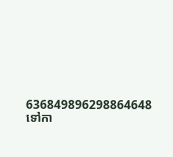636849896298864648
ទៅកា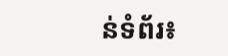ន់ទំព័រ៖